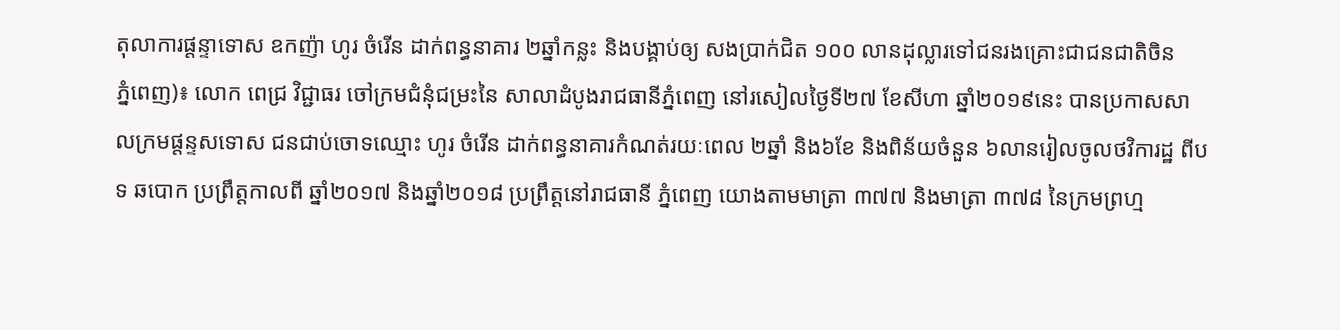តុលាការផ្តន្ទាទោស ឧកញ៉ា ហូរ ចំរើន ដាក់ពន្ធនាគារ ២ឆ្នាំកន្លះ និងបង្គាប់ឲ្យ សងប្រាក់ជិត ១០០ លានដុល្លារទៅជនរងគ្រោះជាជនជាតិចិន
ភ្នំពេញ)៖ លោក ពេជ្រ វិជ្ជាធរ ចៅក្រមជំនុំជម្រះនៃ សាលាដំបូងរាជធានីភ្នំពេញ នៅរសៀលថ្ងៃទី២៧ ខែសីហា ឆ្នាំ២០១៩នេះ បានប្រកាសសាលក្រមផ្តន្ទសទោស ជនជាប់ចោទឈ្មោះ ហូរ ចំរើន ដាក់ពន្ធនាគារកំណត់រយៈពេល ២ឆ្នាំ និង៦ខែ និងពិន័យចំនួន ៦លានរៀលចូលថវិការដ្ឋ ពីបទ ឆបោក ប្រព្រឹត្តកាលពី ឆ្នាំ២០១៧ និងឆ្នាំ២០១៨ ប្រព្រឹត្តនៅរាជធានី ភ្នំពេញ យោងតាមមាត្រា ៣៧៧ និងមាត្រា ៣៧៨ នៃក្រមព្រហ្ម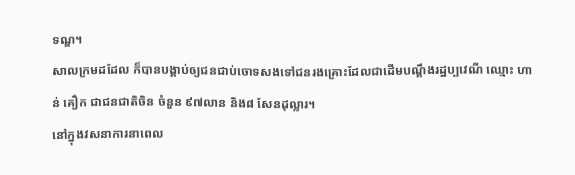ទណ្ឌ។
សាលក្រមដដែល ក៏បានបង្គាប់ឲ្យជនជាប់ចោទសងទៅជនរងគ្រោះដែលជាដើមបណ្ដឹងរដ្ឋប្បវេណី ឈ្មោះ ហាន់ គឿក ជាជនជាតិចិន ចំនួន ៩៧លាន និង៨ សែនដុល្លារ។
នៅក្នុងវសនាការនាពេល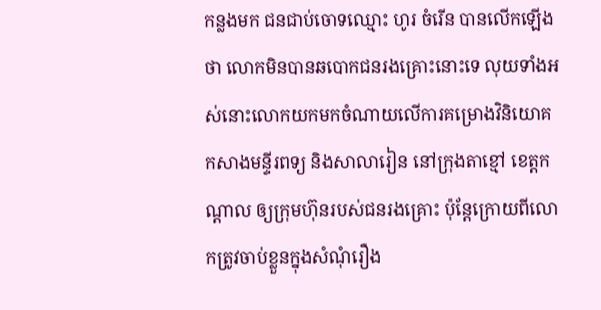កន្លងមក ជនជាប់ចោទឈ្មោះ ហូរ ចំរើន បានលើកឡើងថា លោកមិនបានឆបោកជនរងគ្រោះនោះទេ លុយទាំងអស់នោះលោកយកមកចំណាយលើការគម្រោងវិនិយោគ កសាងមន្ទីរពទ្យ និងសាលារៀន នៅក្រុងតាខ្មៅ ខេត្តកណ្ដាល ឲ្យក្រុមហ៊ុនរបស់ជនរងគ្រោះ ប៉ុន្តែក្រោយពីលោកត្រូវចាប់ខ្លួនក្នុងសំណុំរឿង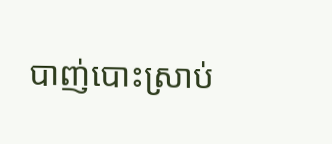បាញ់បោះស្រាប់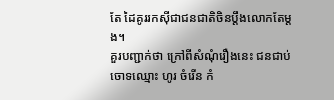តែ ដៃគូររកស៊ីជាជនជាតិចិនប្តឹងលោកតែម្តង។
គួរបញ្ជាក់ថា ក្រៅពីសំណុំរឿងនេះ ជនជាប់ចោទឈ្មោះ ហូរ ចំរើន កំ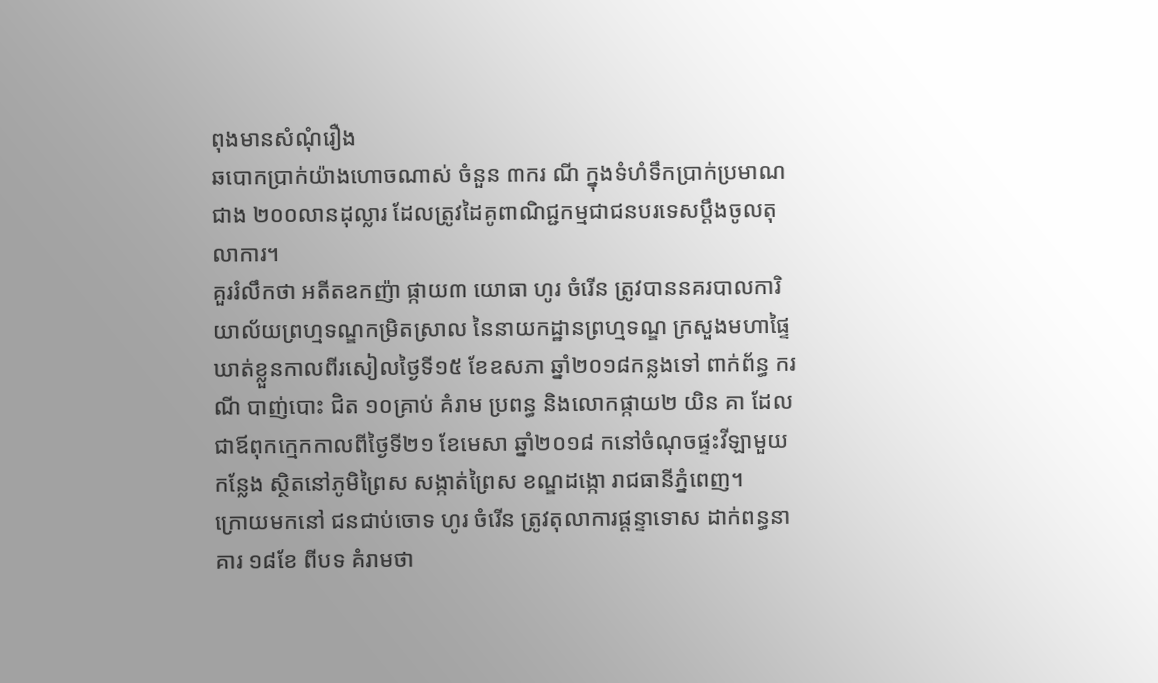ពុងមានសំណុំរឿង
ឆបោកប្រាក់យ៉ាងហោចណាស់ ចំនួន ៣ករ ណី ក្នុងទំហំទឹកប្រាក់ប្រមាណជាង ២០០លានដុល្លារ ដែលត្រូវដៃគូពាណិជ្ជកម្មជាជនបរទេសប្តឹងចូលតុលាការ។
គួររំលឹកថា អតីតឧកញ៉ា ផ្កាយ៣ យោធា ហូរ ចំរើន ត្រូវបាននគរបាលការិយាល័យព្រហ្មទណ្ឌកម្រិតស្រាល នៃនាយកដ្ឋានព្រហ្មទណ្ឌ ក្រសួងមហាផ្ទៃ ឃាត់ខ្លួនកាលពីរសៀលថ្ងៃទី១៥ ខែឧសភា ឆ្នាំ២០១៨កន្លងទៅ ពាក់ព័ន្ធ ករណី បាញ់បោះ ជិត ១០គ្រាប់ គំរាម ប្រពន្ធ និងលោកផ្កាយ២ យិន គា ដែលជាឪពុកក្មេកកាលពីថ្ងៃទី២១ ខែមេសា ឆ្នាំ២០១៨ កនៅចំណុចផ្ទះវីឡាមួយកន្លែង ស្ថិតនៅភូមិព្រៃស សង្កាត់ព្រៃស ខណ្ឌដង្កោ រាជធានីភ្នំពេញ។
ក្រោយមកនៅ ជនជាប់ចោទ ហូរ ចំរើន ត្រូវតុលាការផ្តន្ទាទោស ដាក់ពន្ធនាគារ ១៨ខែ ពីបទ គំរាមថា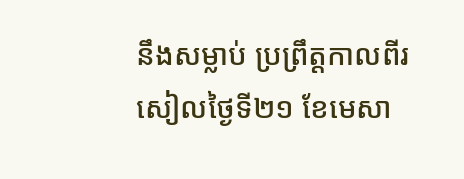នឹងសម្លាប់ ប្រព្រឹត្តកាលពីរសៀលថ្ងៃទី២១ ខែមេសា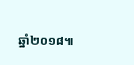ឆ្នាំ២០១៨៕